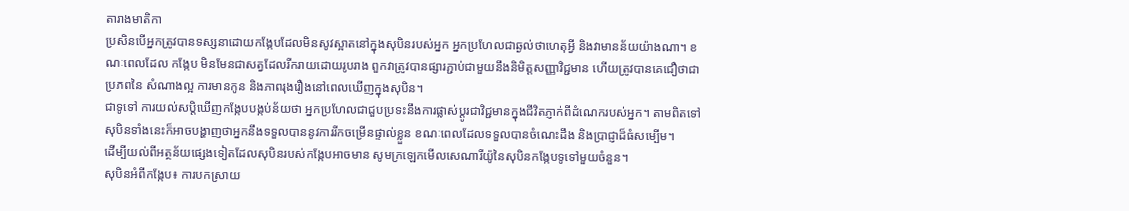តារាងមាតិកា
ប្រសិនបើអ្នកត្រូវបានទស្សនាដោយកង្កែបដែលមិនសូវស្អាតនៅក្នុងសុបិនរបស់អ្នក អ្នកប្រហែលជាឆ្ងល់ថាហេតុអ្វី និងវាមានន័យយ៉ាងណា។ ខណៈពេលដែល កង្កែប មិនមែនជាសត្វដែលរីករាយដោយរូបរាង ពួកវាត្រូវបានផ្សារភ្ជាប់ជាមួយនឹងនិមិត្តសញ្ញាវិជ្ជមាន ហើយត្រូវបានគេជឿថាជាប្រភពនៃ សំណាងល្អ ការមានកូន និងភាពរុងរឿងនៅពេលឃើញក្នុងសុបិន។
ជាទូទៅ ការយល់សប្តិឃើញកង្កែបបង្កប់ន័យថា អ្នកប្រហែលជាជួបប្រទះនឹងការផ្លាស់ប្តូរជាវិជ្ជមានក្នុងជីវិតភ្ញាក់ពីដំណេករបស់អ្នក។ តាមពិតទៅ សុបិនទាំងនេះក៏អាចបង្ហាញថាអ្នកនឹងទទួលបាននូវការរីកចម្រើនផ្ទាល់ខ្លួន ខណៈពេលដែលទទួលបានចំណេះដឹង និងប្រាជ្ញាដ៏ធំសម្បើម។
ដើម្បីយល់ពីអត្ថន័យផ្សេងទៀតដែលសុបិនរបស់កង្កែបអាចមាន សូមក្រឡេកមើលសេណារីយ៉ូនៃសុបិនកង្កែបទូទៅមួយចំនួន។
សុបិនអំពីកង្កែប៖ ការបកស្រាយ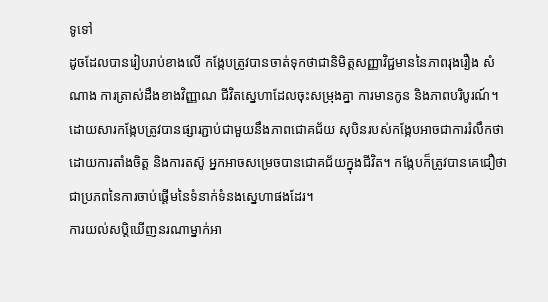ទូទៅ
ដូចដែលបានរៀបរាប់ខាងលើ កង្កែបត្រូវបានចាត់ទុកថាជានិមិត្តសញ្ញាវិជ្ជមាននៃភាពរុងរឿង សំណាង ការត្រាស់ដឹងខាងវិញ្ញាណ ជីវិតស្នេហាដែលចុះសម្រុងគ្នា ការមានកូន និងភាពបរិបូរណ៍។
ដោយសារកង្កែបត្រូវបានផ្សារភ្ជាប់ជាមួយនឹងភាពជោគជ័យ សុបិនរបស់កង្កែបអាចជាការរំលឹកថា ដោយការតាំងចិត្ត និងការតស៊ូ អ្នកអាចសម្រេចបានជោគជ័យក្នុងជីវិត។ កង្កែបក៏ត្រូវបានគេជឿថាជាប្រភពនៃការចាប់ផ្តើមនៃទំនាក់ទំនងស្នេហាផងដែរ។
ការយល់សប្តិឃើញនរណាម្នាក់អា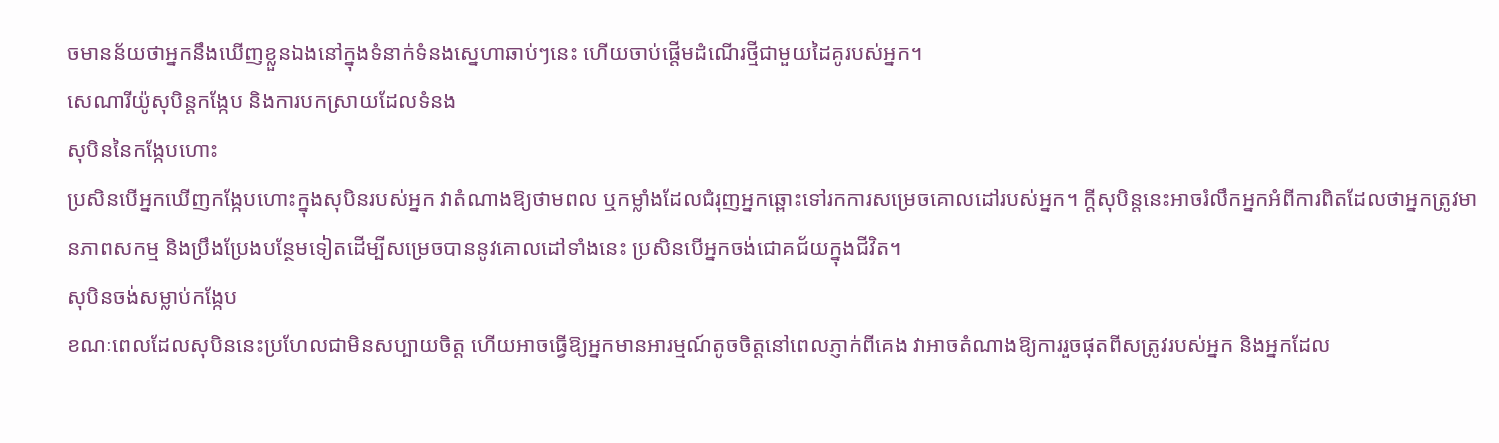ចមានន័យថាអ្នកនឹងឃើញខ្លួនឯងនៅក្នុងទំនាក់ទំនងស្នេហាឆាប់ៗនេះ ហើយចាប់ផ្តើមដំណើរថ្មីជាមួយដៃគូរបស់អ្នក។
សេណារីយ៉ូសុបិន្តកង្កែប និងការបកស្រាយដែលទំនង
សុបិននៃកង្កែបហោះ
ប្រសិនបើអ្នកឃើញកង្កែបហោះក្នុងសុបិនរបស់អ្នក វាតំណាងឱ្យថាមពល ឬកម្លាំងដែលជំរុញអ្នកឆ្ពោះទៅរកការសម្រេចគោលដៅរបស់អ្នក។ ក្តីសុបិន្តនេះអាចរំលឹកអ្នកអំពីការពិតដែលថាអ្នកត្រូវមានភាពសកម្ម និងប្រឹងប្រែងបន្ថែមទៀតដើម្បីសម្រេចបាននូវគោលដៅទាំងនេះ ប្រសិនបើអ្នកចង់ជោគជ័យក្នុងជីវិត។
សុបិនចង់សម្លាប់កង្កែប
ខណៈពេលដែលសុបិននេះប្រហែលជាមិនសប្បាយចិត្ត ហើយអាចធ្វើឱ្យអ្នកមានអារម្មណ៍តូចចិត្តនៅពេលភ្ញាក់ពីគេង វាអាចតំណាងឱ្យការរួចផុតពីសត្រូវរបស់អ្នក និងអ្នកដែល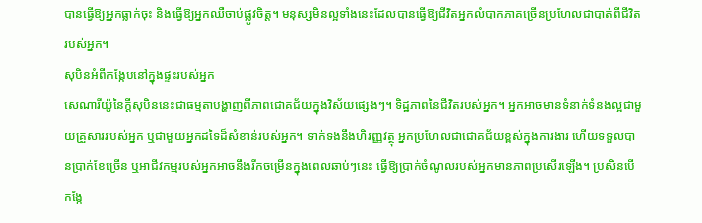បានធ្វើឱ្យអ្នកធ្លាក់ចុះ និងធ្វើឱ្យអ្នកឈឺចាប់ផ្លូវចិត្ត។ មនុស្សមិនល្អទាំងនេះដែលបានធ្វើឱ្យជីវិតអ្នកលំបាកភាគច្រើនប្រហែលជាបាត់ពីជីវិតរបស់អ្នក។
សុបិនអំពីកង្កែបនៅក្នុងផ្ទះរបស់អ្នក
សេណារីយ៉ូនៃក្តីសុបិននេះជាធម្មតាបង្ហាញពីភាពជោគជ័យក្នុងវិស័យផ្សេងៗ។ ទិដ្ឋភាពនៃជីវិតរបស់អ្នក។ អ្នកអាចមានទំនាក់ទំនងល្អជាមួយគ្រួសាររបស់អ្នក ឬជាមួយអ្នកដទៃដ៏សំខាន់របស់អ្នក។ ទាក់ទងនឹងហិរញ្ញវត្ថុ អ្នកប្រហែលជាជោគជ័យខ្ពស់ក្នុងការងារ ហើយទទួលបានប្រាក់ខែច្រើន ឬអាជីវកម្មរបស់អ្នកអាចនឹងរីកចម្រើនក្នុងពេលឆាប់ៗនេះ ធ្វើឱ្យប្រាក់ចំណូលរបស់អ្នកមានភាពប្រសើរឡើង។ ប្រសិនបើកង្កែ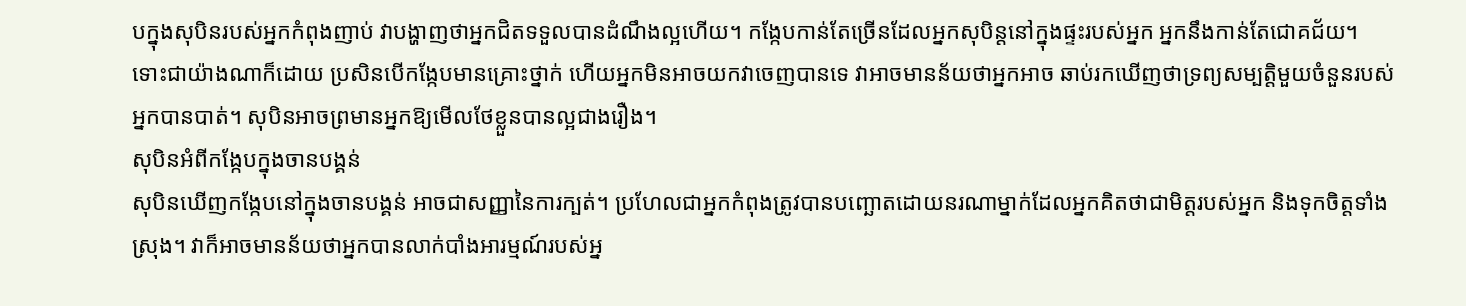បក្នុងសុបិនរបស់អ្នកកំពុងញាប់ វាបង្ហាញថាអ្នកជិតទទួលបានដំណឹងល្អហើយ។ កង្កែបកាន់តែច្រើនដែលអ្នកសុបិន្តនៅក្នុងផ្ទះរបស់អ្នក អ្នកនឹងកាន់តែជោគជ័យ។
ទោះជាយ៉ាងណាក៏ដោយ ប្រសិនបើកង្កែបមានគ្រោះថ្នាក់ ហើយអ្នកមិនអាចយកវាចេញបានទេ វាអាចមានន័យថាអ្នកអាច ឆាប់រកឃើញថាទ្រព្យសម្បត្តិមួយចំនួនរបស់អ្នកបានបាត់។ សុបិនអាចព្រមានអ្នកឱ្យមើលថែខ្លួនបានល្អជាងរឿង។
សុបិនអំពីកង្កែបក្នុងចានបង្គន់
សុបិនឃើញកង្កែបនៅក្នុងចានបង្គន់ អាចជាសញ្ញានៃការក្បត់។ ប្រហែលជាអ្នកកំពុងត្រូវបានបញ្ឆោតដោយនរណាម្នាក់ដែលអ្នកគិតថាជាមិត្តរបស់អ្នក និងទុកចិត្តទាំងស្រុង។ វាក៏អាចមានន័យថាអ្នកបានលាក់បាំងអារម្មណ៍របស់អ្ន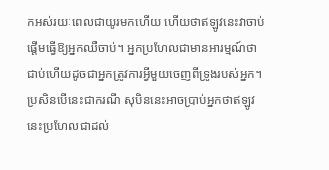កអស់រយៈពេលជាយូរមកហើយ ហើយថាឥឡូវនេះវាចាប់ផ្តើមធ្វើឱ្យអ្នកឈឺចាប់។ អ្នកប្រហែលជាមានអារម្មណ៍ថាជាប់ហើយដូចជាអ្នកត្រូវការអ្វីមួយចេញពីទ្រូងរបស់អ្នក។ ប្រសិនបើនេះជាករណី សុបិននេះអាចប្រាប់អ្នកថាឥឡូវនេះប្រហែលជាដល់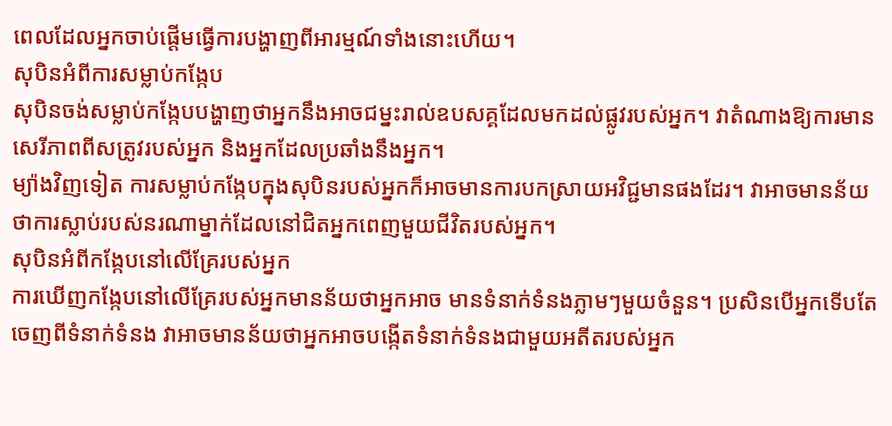ពេលដែលអ្នកចាប់ផ្តើមធ្វើការបង្ហាញពីអារម្មណ៍ទាំងនោះហើយ។
សុបិនអំពីការសម្លាប់កង្កែប
សុបិនចង់សម្លាប់កង្កែបបង្ហាញថាអ្នកនឹងអាចជម្នះរាល់ឧបសគ្គដែលមកដល់ផ្លូវរបស់អ្នក។ វាតំណាងឱ្យការមានសេរីភាពពីសត្រូវរបស់អ្នក និងអ្នកដែលប្រឆាំងនឹងអ្នក។
ម្យ៉ាងវិញទៀត ការសម្លាប់កង្កែបក្នុងសុបិនរបស់អ្នកក៏អាចមានការបកស្រាយអវិជ្ជមានផងដែរ។ វាអាចមានន័យថាការស្លាប់របស់នរណាម្នាក់ដែលនៅជិតអ្នកពេញមួយជីវិតរបស់អ្នក។
សុបិនអំពីកង្កែបនៅលើគ្រែរបស់អ្នក
ការឃើញកង្កែបនៅលើគ្រែរបស់អ្នកមានន័យថាអ្នកអាច មានទំនាក់ទំនងភ្លាមៗមួយចំនួន។ ប្រសិនបើអ្នកទើបតែចេញពីទំនាក់ទំនង វាអាចមានន័យថាអ្នកអាចបង្កើតទំនាក់ទំនងជាមួយអតីតរបស់អ្នក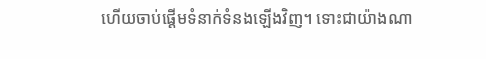ហើយចាប់ផ្តើមទំនាក់ទំនងឡើងវិញ។ ទោះជាយ៉ាងណា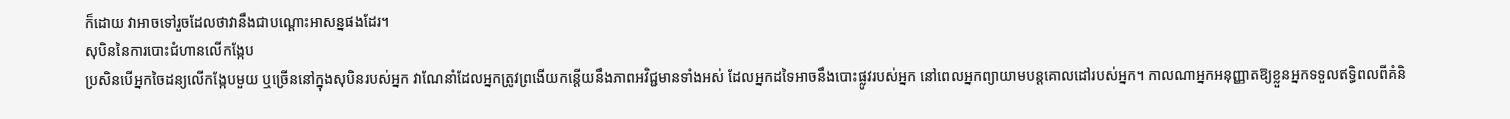ក៏ដោយ វាអាចទៅរួចដែលថាវានឹងជាបណ្តោះអាសន្នផងដែរ។
សុបិននៃការបោះជំហានលើកង្កែប
ប្រសិនបើអ្នកចៃដន្យលើកង្កែបមួយ ឬច្រើននៅក្នុងសុបិនរបស់អ្នក វាណែនាំដែលអ្នកត្រូវព្រងើយកន្តើយនឹងភាពអវិជ្ជមានទាំងអស់ ដែលអ្នកដទៃអាចនឹងបោះផ្លូវរបស់អ្នក នៅពេលអ្នកព្យាយាមបន្តគោលដៅរបស់អ្នក។ កាលណាអ្នកអនុញ្ញាតឱ្យខ្លួនអ្នកទទួលឥទ្ធិពលពីគំនិ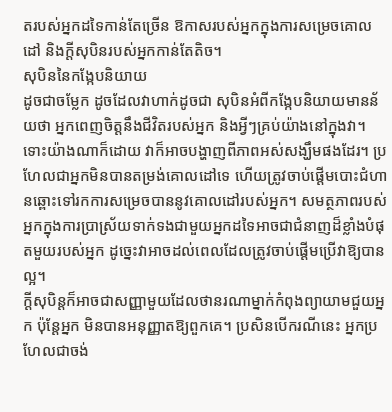តរបស់អ្នកដទៃកាន់តែច្រើន ឱកាសរបស់អ្នកក្នុងការសម្រេចគោលដៅ និងក្តីសុបិនរបស់អ្នកកាន់តែតិច។
សុបិននៃកង្កែបនិយាយ
ដូចជាចម្លែក ដូចដែលវាហាក់ដូចជា សុបិនអំពីកង្កែបនិយាយមានន័យថា អ្នកពេញចិត្តនឹងជីវិតរបស់អ្នក និងអ្វីៗគ្រប់យ៉ាងនៅក្នុងវា។ ទោះយ៉ាងណាក៏ដោយ វាក៏អាចបង្ហាញពីភាពអស់សង្ឃឹមផងដែរ។ ប្រហែលជាអ្នកមិនបានតម្រង់គោលដៅទេ ហើយត្រូវចាប់ផ្តើមបោះជំហានឆ្ពោះទៅរកការសម្រេចបាននូវគោលដៅរបស់អ្នក។ សមត្ថភាពរបស់អ្នកក្នុងការប្រាស្រ័យទាក់ទងជាមួយអ្នកដទៃអាចជាជំនាញដ៏ខ្លាំងបំផុតមួយរបស់អ្នក ដូច្នេះវាអាចដល់ពេលដែលត្រូវចាប់ផ្តើមប្រើវាឱ្យបានល្អ។
ក្តីសុបិន្តក៏អាចជាសញ្ញាមួយដែលថានរណាម្នាក់កំពុងព្យាយាមជួយអ្នក ប៉ុន្តែអ្នក មិនបានអនុញ្ញាតឱ្យពួកគេ។ ប្រសិនបើករណីនេះ អ្នកប្រហែលជាចង់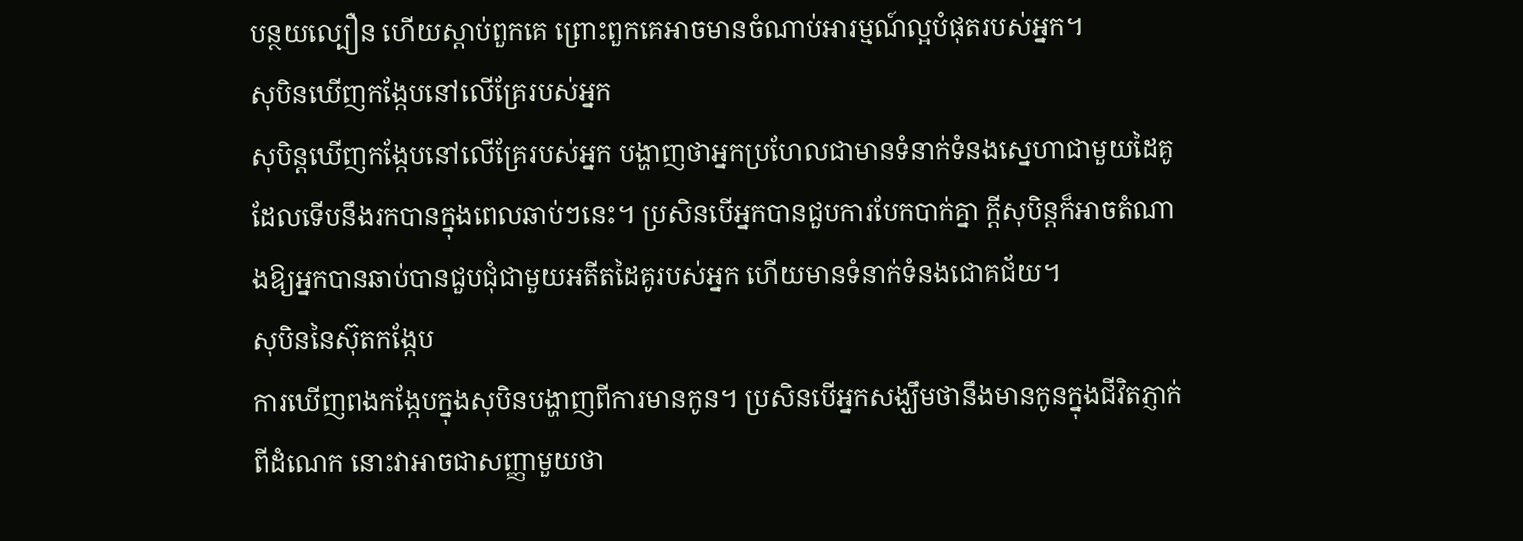បន្ថយល្បឿន ហើយស្តាប់ពួកគេ ព្រោះពួកគេអាចមានចំណាប់អារម្មណ៍ល្អបំផុតរបស់អ្នក។
សុបិនឃើញកង្កែបនៅលើគ្រែរបស់អ្នក
សុបិន្តឃើញកង្កែបនៅលើគ្រែរបស់អ្នក បង្ហាញថាអ្នកប្រហែលជាមានទំនាក់ទំនងស្នេហាជាមួយដៃគូដែលទើបនឹងរកបានក្នុងពេលឆាប់ៗនេះ។ ប្រសិនបើអ្នកបានជួបការបែកបាក់គ្នា ក្តីសុបិន្តក៏អាចតំណាងឱ្យអ្នកបានឆាប់បានជួបជុំជាមួយអតីតដៃគូរបស់អ្នក ហើយមានទំនាក់ទំនងជោគជ័យ។
សុបិននៃស៊ុតកង្កែប
ការឃើញពងកង្កែបក្នុងសុបិនបង្ហាញពីការមានកូន។ ប្រសិនបើអ្នកសង្ឃឹមថានឹងមានកូនក្នុងជីវិតភ្ញាក់ពីដំណេក នោះវាអាចជាសញ្ញាមួយថា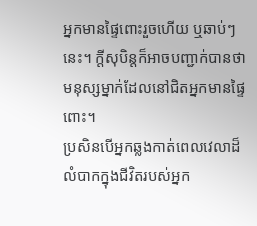អ្នកមានផ្ទៃពោះរួចហើយ ឬឆាប់ៗនេះ។ ក្តីសុបិន្តក៏អាចបញ្ជាក់បានថាមនុស្សម្នាក់ដែលនៅជិតអ្នកមានផ្ទៃពោះ។
ប្រសិនបើអ្នកឆ្លងកាត់ពេលវេលាដ៏លំបាកក្នុងជីវិតរបស់អ្នក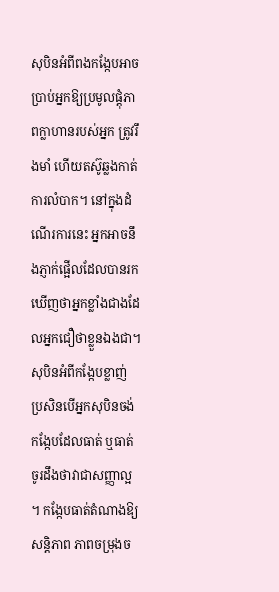សុបិនអំពីពងកង្កែបអាចប្រាប់អ្នកឱ្យប្រមូលផ្តុំភាពក្លាហានរបស់អ្នក ត្រូវរឹងមាំ ហើយតស៊ូឆ្លងកាត់ការលំបាក។ នៅក្នុងដំណើរការនេះ អ្នកអាចនឹងភ្ញាក់ផ្អើលដែលបានរកឃើញថាអ្នកខ្លាំងជាងដែលអ្នកជឿថាខ្លួនឯងជា។
សុបិនអំពីកង្កែបខ្លាញ់
ប្រសិនបើអ្នកសុបិនចង់ កង្កែបដែលធាត់ ឬធាត់ ចូរដឹងថាវាជាសញ្ញាល្អ ។ កង្កែបធាត់តំណាងឱ្យសន្តិភាព ភាពចម្រុងច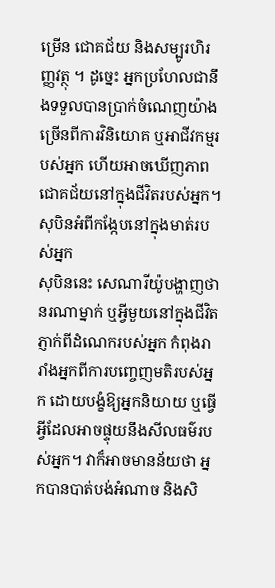ម្រើន ជោគជ័យ និងសម្បូរហិរញ្ញវត្ថុ ។ ដូច្នេះ អ្នកប្រហែលជានឹងទទួលបានប្រាក់ចំណេញយ៉ាងច្រើនពីការវិនិយោគ ឬអាជីវកម្មរបស់អ្នក ហើយអាចឃើញភាពជោគជ័យនៅក្នុងជីវិតរបស់អ្នក។
សុបិនអំពីកង្កែបនៅក្នុងមាត់របស់អ្នក
សុបិននេះ សេណារីយ៉ូបង្ហាញថានរណាម្នាក់ ឬអ្វីមួយនៅក្នុងជីវិតភ្ញាក់ពីដំណេករបស់អ្នក កំពុងរារាំងអ្នកពីការបញ្ចេញមតិរបស់អ្នក ដោយបង្ខំឱ្យអ្នកនិយាយ ឬធ្វើអ្វីដែលអាចផ្ទុយនឹងសីលធម៌របស់អ្នក។ វាក៏អាចមានន័យថា អ្នកបានបាត់បង់អំណាច និងសិ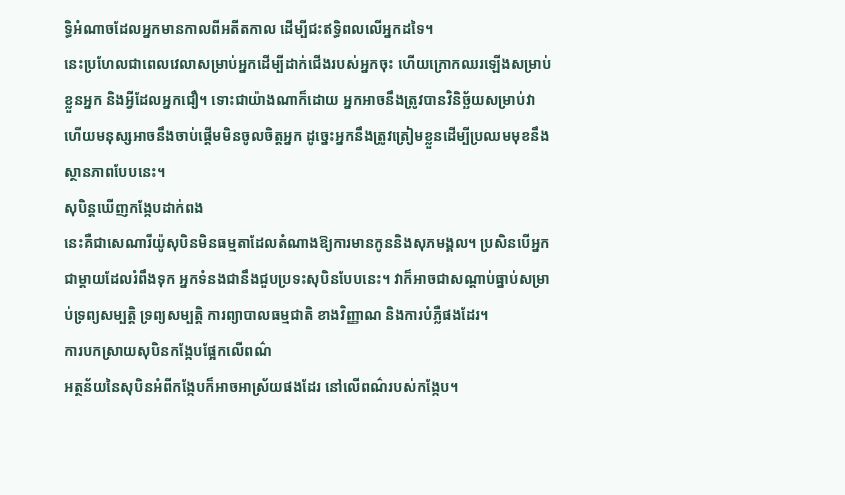ទ្ធិអំណាចដែលអ្នកមានកាលពីអតីតកាល ដើម្បីជះឥទ្ធិពលលើអ្នកដទៃ។
នេះប្រហែលជាពេលវេលាសម្រាប់អ្នកដើម្បីដាក់ជើងរបស់អ្នកចុះ ហើយក្រោកឈរឡើងសម្រាប់ខ្លួនអ្នក និងអ្វីដែលអ្នកជឿ។ ទោះជាយ៉ាងណាក៏ដោយ អ្នកអាចនឹងត្រូវបានវិនិច្ឆ័យសម្រាប់វា ហើយមនុស្សអាចនឹងចាប់ផ្តើមមិនចូលចិត្តអ្នក ដូច្នេះអ្នកនឹងត្រូវត្រៀមខ្លួនដើម្បីប្រឈមមុខនឹងស្ថានភាពបែបនេះ។
សុបិន្តឃើញកង្កែបដាក់ពង
នេះគឺជាសេណារីយ៉ូសុបិនមិនធម្មតាដែលតំណាងឱ្យការមានកូននិងសុភមង្គល។ ប្រសិនបើអ្នកជាម្តាយដែលរំពឹងទុក អ្នកទំនងជានឹងជួបប្រទះសុបិនបែបនេះ។ វាក៏អាចជាសណ្តាប់ធ្នាប់សម្រាប់ទ្រព្យសម្បត្តិ ទ្រព្យសម្បត្តិ ការព្យាបាលធម្មជាតិ ខាងវិញ្ញាណ និងការបំភ្លឺផងដែរ។
ការបកស្រាយសុបិនកង្កែបផ្អែកលើពណ៌
អត្ថន័យនៃសុបិនអំពីកង្កែបក៏អាចអាស្រ័យផងដែរ នៅលើពណ៌របស់កង្កែប។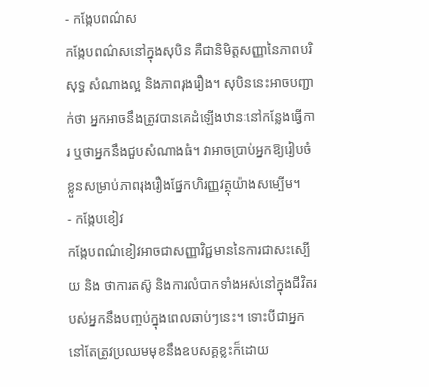- កង្កែបពណ៌ស
កង្កែបពណ៌សនៅក្នុងសុបិន គឺជានិមិត្តសញ្ញានៃភាពបរិសុទ្ធ សំណាងល្អ និងភាពរុងរឿង។ សុបិននេះអាចបញ្ជាក់ថា អ្នកអាចនឹងត្រូវបានគេដំឡើងឋានៈនៅកន្លែងធ្វើការ ឬថាអ្នកនឹងជួបសំណាងធំ។ វាអាចប្រាប់អ្នកឱ្យរៀបចំខ្លួនសម្រាប់ភាពរុងរឿងផ្នែកហិរញ្ញវត្ថុយ៉ាងសម្បើម។
- កង្កែបខៀវ
កង្កែបពណ៌ខៀវអាចជាសញ្ញាវិជ្ជមាននៃការជាសះស្បើយ និង ថាការតស៊ូ និងការលំបាកទាំងអស់នៅក្នុងជីវិតរបស់អ្នកនឹងបញ្ចប់ក្នុងពេលឆាប់ៗនេះ។ ទោះបីជាអ្នកនៅតែត្រូវប្រឈមមុខនឹងឧបសគ្គខ្លះក៏ដោយ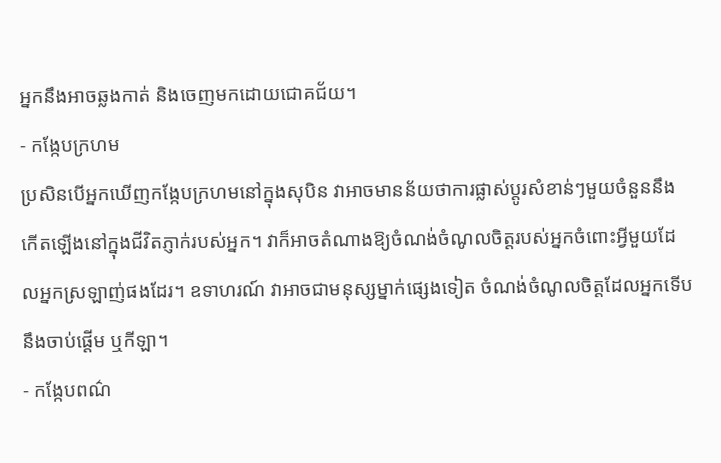អ្នកនឹងអាចឆ្លងកាត់ និងចេញមកដោយជោគជ័យ។
- កង្កែបក្រហម
ប្រសិនបើអ្នកឃើញកង្កែបក្រហមនៅក្នុងសុបិន វាអាចមានន័យថាការផ្លាស់ប្តូរសំខាន់ៗមួយចំនួននឹងកើតឡើងនៅក្នុងជីវិតភ្ញាក់របស់អ្នក។ វាក៏អាចតំណាងឱ្យចំណង់ចំណូលចិត្តរបស់អ្នកចំពោះអ្វីមួយដែលអ្នកស្រឡាញ់ផងដែរ។ ឧទាហរណ៍ វាអាចជាមនុស្សម្នាក់ផ្សេងទៀត ចំណង់ចំណូលចិត្តដែលអ្នកទើបនឹងចាប់ផ្តើម ឬកីឡា។
- កង្កែបពណ៌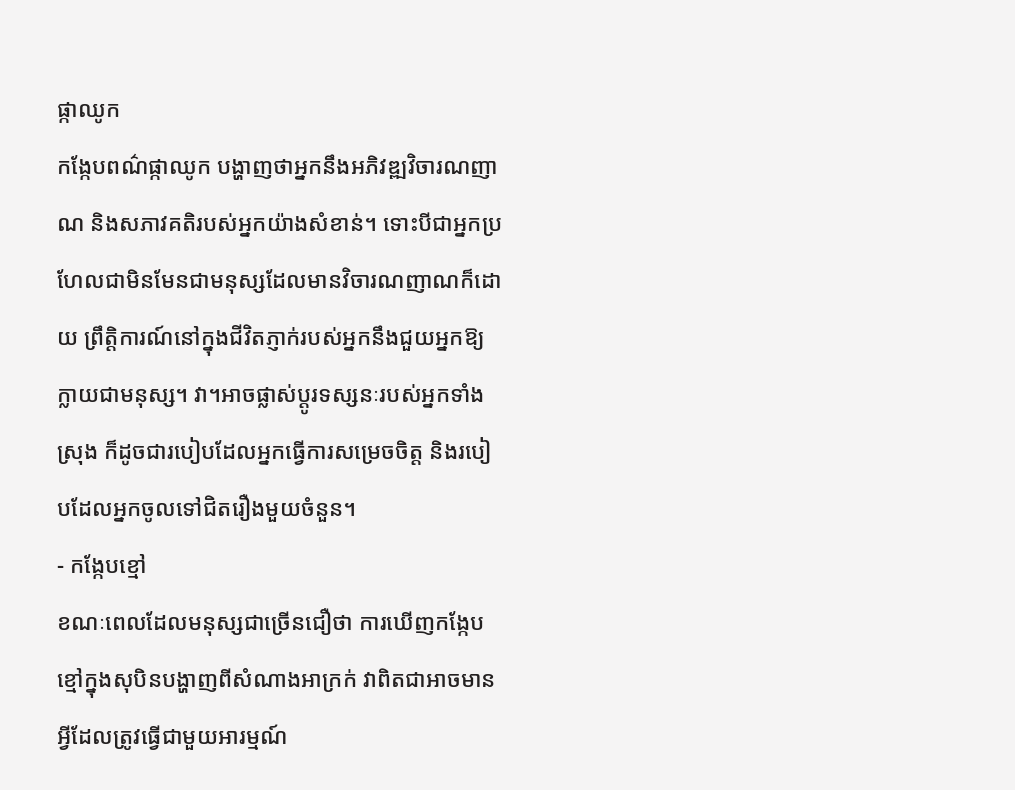ផ្កាឈូក
កង្កែបពណ៌ផ្កាឈូក បង្ហាញថាអ្នកនឹងអភិវឌ្ឍវិចារណញាណ និងសភាវគតិរបស់អ្នកយ៉ាងសំខាន់។ ទោះបីជាអ្នកប្រហែលជាមិនមែនជាមនុស្សដែលមានវិចារណញាណក៏ដោយ ព្រឹត្តិការណ៍នៅក្នុងជីវិតភ្ញាក់របស់អ្នកនឹងជួយអ្នកឱ្យក្លាយជាមនុស្ស។ វា។អាចផ្លាស់ប្តូរទស្សនៈរបស់អ្នកទាំងស្រុង ក៏ដូចជារបៀបដែលអ្នកធ្វើការសម្រេចចិត្ត និងរបៀបដែលអ្នកចូលទៅជិតរឿងមួយចំនួន។
- កង្កែបខ្មៅ
ខណៈពេលដែលមនុស្សជាច្រើនជឿថា ការឃើញកង្កែបខ្មៅក្នុងសុបិនបង្ហាញពីសំណាងអាក្រក់ វាពិតជាអាចមានអ្វីដែលត្រូវធ្វើជាមួយអារម្មណ៍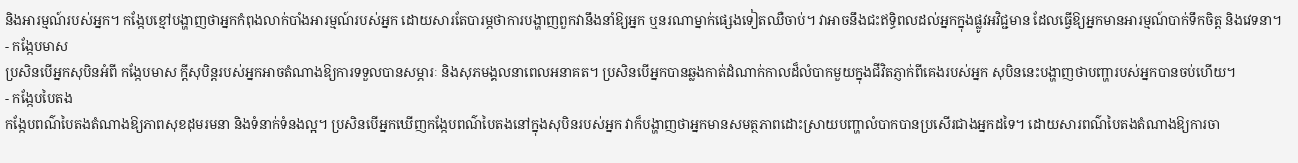និងអារម្មណ៍របស់អ្នក។ កង្កែបខ្មៅបង្ហាញថាអ្នកកំពុងលាក់បាំងអារម្មណ៍របស់អ្នក ដោយសារតែបារម្ភថាការបង្ហាញពួកវានឹងនាំឱ្យអ្នក ឬនរណាម្នាក់ផ្សេងទៀតឈឺចាប់។ វាអាចនឹងជះឥទ្ធិពលដល់អ្នកក្នុងផ្លូវអវិជ្ជមាន ដែលធ្វើឱ្យអ្នកមានអារម្មណ៍បាក់ទឹកចិត្ត និងវេទនា។
- កង្កែបមាស
ប្រសិនបើអ្នកសុបិនអំពី កង្កែបមាស ក្តីសុបិន្តរបស់អ្នកអាចតំណាងឱ្យការទទួលបានសម្ភារៈ និងសុភមង្គលនាពេលអនាគត។ ប្រសិនបើអ្នកបានឆ្លងកាត់ដំណាក់កាលដ៏លំបាកមួយក្នុងជីវិតភ្ញាក់ពីគេងរបស់អ្នក សុបិននេះបង្ហាញថាបញ្ហារបស់អ្នកបានចប់ហើយ។
- កង្កែបបៃតង
កង្កែបពណ៌បៃតងតំណាងឱ្យភាពសុខដុមរមនា និងទំនាក់ទំនងល្អ។ ប្រសិនបើអ្នកឃើញកង្កែបពណ៌បៃតងនៅក្នុងសុបិនរបស់អ្នក វាក៏បង្ហាញថាអ្នកមានសមត្ថភាពដោះស្រាយបញ្ហាលំបាកបានប្រសើរជាងអ្នកដទៃ។ ដោយសារពណ៌បៃតងតំណាងឱ្យការចា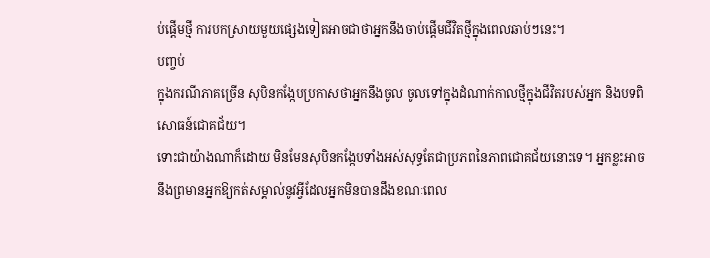ប់ផ្តើមថ្មី ការបកស្រាយមួយផ្សេងទៀតអាចជាថាអ្នកនឹងចាប់ផ្តើមជីវិតថ្មីក្នុងពេលឆាប់ៗនេះ។
បញ្ចប់
ក្នុងករណីភាគច្រើន សុបិនកង្កែបប្រកាសថាអ្នកនឹងចូល ចូលទៅក្នុងដំណាក់កាលថ្មីក្នុងជីវិតរបស់អ្នក និងបទពិសោធន៍ជោគជ័យ។
ទោះជាយ៉ាងណាក៏ដោយ មិនមែនសុបិនកង្កែបទាំងអស់សុទ្ធតែជាប្រភពនៃភាពជោគជ័យនោះទេ។ អ្នកខ្លះអាចនឹងព្រមានអ្នកឱ្យកត់សម្គាល់នូវអ្វីដែលអ្នកមិនបានដឹងខណៈពេល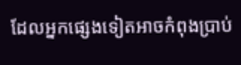ដែលអ្នកផ្សេងទៀតអាចកំពុងប្រាប់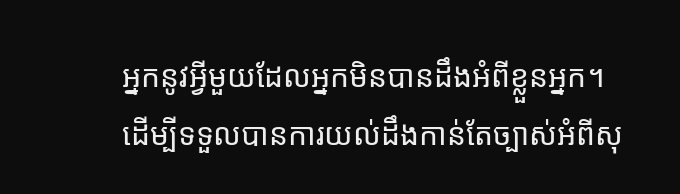អ្នកនូវអ្វីមួយដែលអ្នកមិនបានដឹងអំពីខ្លួនអ្នក។
ដើម្បីទទួលបានការយល់ដឹងកាន់តែច្បាស់អំពីសុ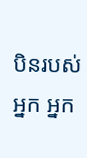បិនរបស់អ្នក អ្នក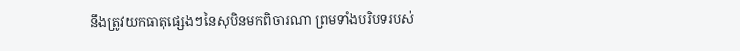នឹងត្រូវយកធាតុផ្សេងៗនៃសុបិនមកពិចារណា ព្រមទាំងបរិបទរបស់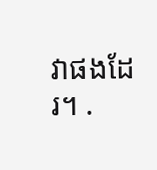វាផងដែរ។ .